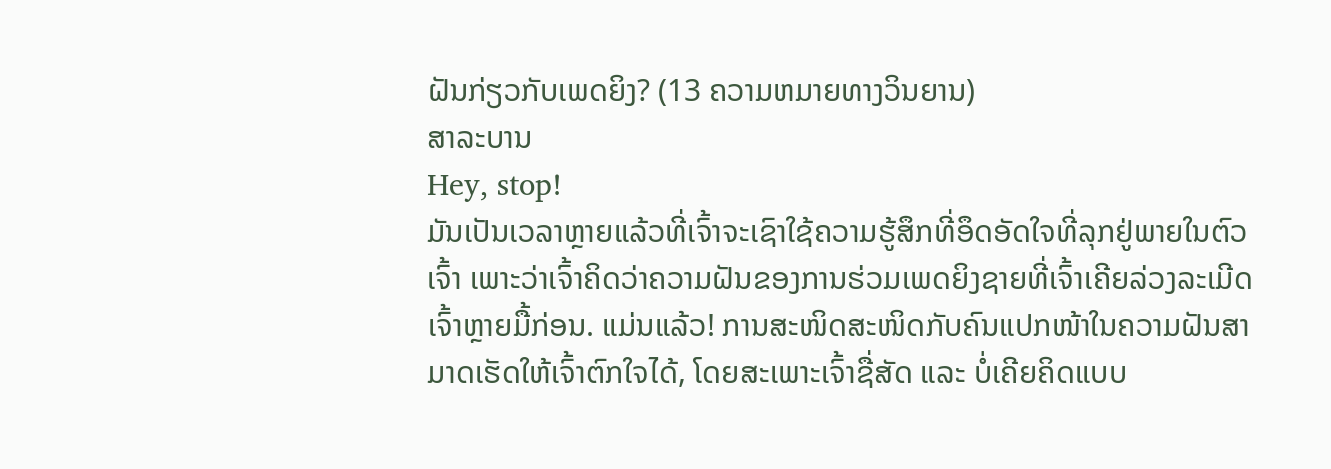ຝັນກ່ຽວກັບເພດຍິງ? (13 ຄວາມຫມາຍທາງວິນຍານ)
ສາລະບານ
Hey, stop!
ມັນເປັນເວລາຫຼາຍແລ້ວທີ່ເຈົ້າຈະເຊົາໃຊ້ຄວາມຮູ້ສຶກທີ່ອຶດອັດໃຈທີ່ລຸກຢູ່ພາຍໃນຕົວເຈົ້າ ເພາະວ່າເຈົ້າຄິດວ່າຄວາມຝັນຂອງການຮ່ວມເພດຍິງຊາຍທີ່ເຈົ້າເຄີຍລ່ວງລະເມີດເຈົ້າຫຼາຍມື້ກ່ອນ. ແມ່ນແລ້ວ! ການສະໜິດສະໜິດກັບຄົນແປກໜ້າໃນຄວາມຝັນສາມາດເຮັດໃຫ້ເຈົ້າຕົກໃຈໄດ້, ໂດຍສະເພາະເຈົ້າຊື່ສັດ ແລະ ບໍ່ເຄີຍຄິດແບບ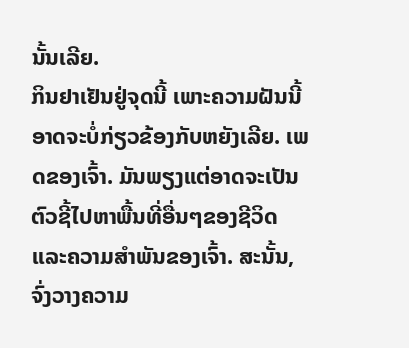ນັ້ນເລີຍ.
ກິນຢາເຢັນຢູ່ຈຸດນີ້ ເພາະຄວາມຝັນນີ້ອາດຈະບໍ່ກ່ຽວຂ້ອງກັບຫຍັງເລີຍ. ເພດຂອງເຈົ້າ. ມັນພຽງແຕ່ອາດຈະເປັນຕົວຊີ້ໄປຫາພື້ນທີ່ອື່ນໆຂອງຊີວິດແລະຄວາມສໍາພັນຂອງເຈົ້າ. ສະນັ້ນ, ຈົ່ງວາງຄວາມ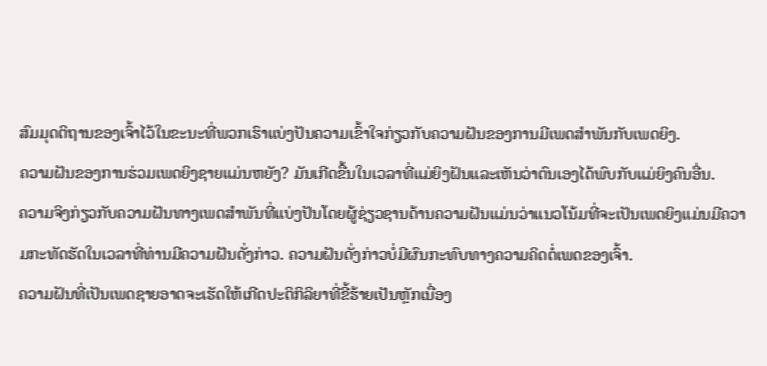ສົມມຸດຕິຖານຂອງເຈົ້າໄວ້ໃນຂະນະທີ່ພວກເຮົາແບ່ງປັນຄວາມເຂົ້າໃຈກ່ຽວກັບຄວາມຝັນຂອງການມີເພດສໍາພັນກັບເພດຍິງ.
ຄວາມຝັນຂອງການຮ່ວມເພດຍິງຊາຍແມ່ນຫຍັງ? ມັນເກີດຂື້ນໃນເວລາທີ່ແມ່ຍິງຝັນແລະເຫັນວ່າຕົນເອງໄດ້ພົບກັບແມ່ຍິງຄົນອື່ນ.
ຄວາມຈິງກ່ຽວກັບຄວາມຝັນທາງເພດສໍາພັນທີ່ແບ່ງປັນໂດຍຜູ້ຊ່ຽວຊານດ້ານຄວາມຝັນແມ່ນວ່າແນວໂນ້ມທີ່ຈະເປັນເພດຍິງແມ່ນມີຄວາມກະທັດຮັດໃນເວລາທີ່ທ່ານມີຄວາມຝັນດັ່ງກ່າວ. ຄວາມຝັນດັ່ງກ່າວບໍ່ມີຜົນກະທົບທາງຄວາມຄິດຕໍ່ເພດຂອງເຈົ້າ.
ຄວາມຝັນທີ່ເປັນເພດຊາຍອາດຈະເຮັດໃຫ້ເກີດປະຕິກິລິຍາທີ່ຂີ້ຮ້າຍເປັນຫຼັກເນື່ອງ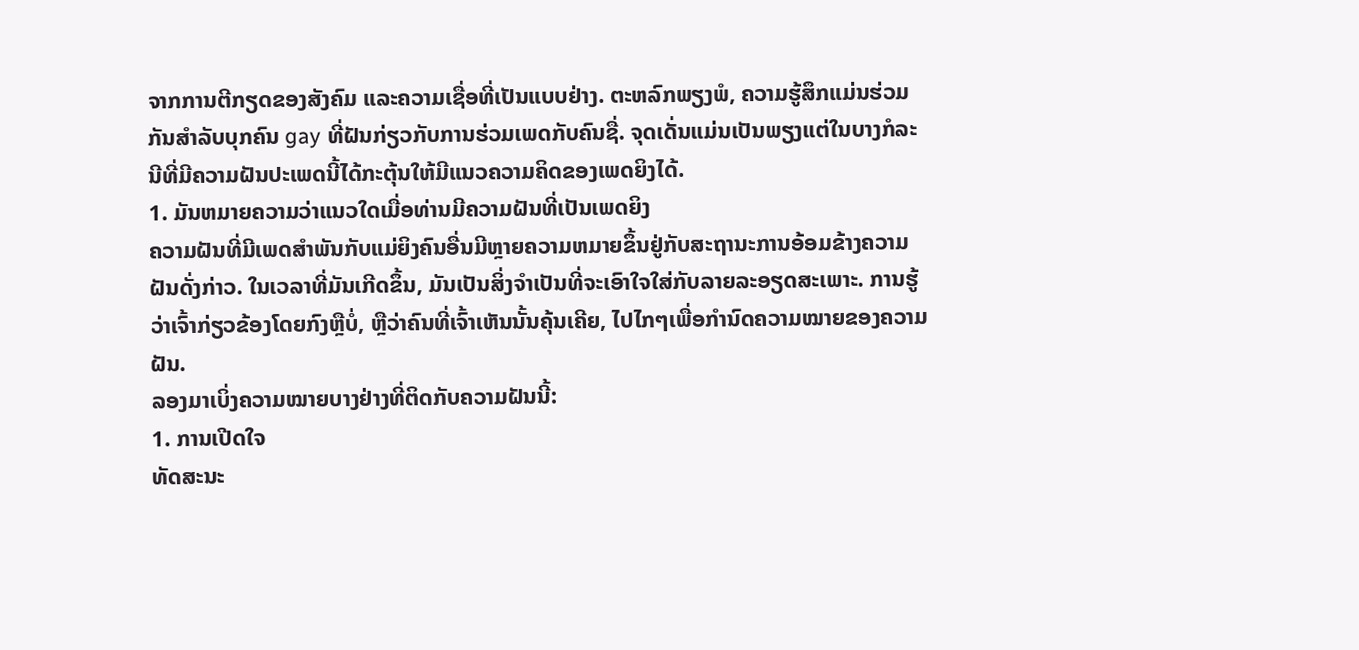ຈາກການຕີກຽດຂອງສັງຄົມ ແລະຄວາມເຊື່ອທີ່ເປັນແບບຢ່າງ. ຕະຫລົກພຽງພໍ, ຄວາມຮູ້ສຶກແມ່ນຮ່ວມກັນສໍາລັບບຸກຄົນ gay ທີ່ຝັນກ່ຽວກັບການຮ່ວມເພດກັບຄົນຊື່. ຈຸດເດັ່ນແມ່ນເປັນພຽງແຕ່ໃນບາງກໍລະນີທີ່ມີຄວາມຝັນປະເພດນີ້ໄດ້ກະຕຸ້ນໃຫ້ມີແນວຄວາມຄິດຂອງເພດຍິງໄດ້.
1. ມັນຫມາຍຄວາມວ່າແນວໃດເມື່ອທ່ານມີຄວາມຝັນທີ່ເປັນເພດຍິງ
ຄວາມຝັນທີ່ມີເພດສໍາພັນກັບແມ່ຍິງຄົນອື່ນມີຫຼາຍຄວາມຫມາຍຂຶ້ນຢູ່ກັບສະຖານະການອ້ອມຂ້າງຄວາມຝັນດັ່ງກ່າວ. ໃນເວລາທີ່ມັນເກີດຂຶ້ນ, ມັນເປັນສິ່ງຈໍາເປັນທີ່ຈະເອົາໃຈໃສ່ກັບລາຍລະອຽດສະເພາະ. ການຮູ້ວ່າເຈົ້າກ່ຽວຂ້ອງໂດຍກົງຫຼືບໍ່, ຫຼືວ່າຄົນທີ່ເຈົ້າເຫັນນັ້ນຄຸ້ນເຄີຍ, ໄປໄກໆເພື່ອກໍານົດຄວາມໝາຍຂອງຄວາມຝັນ.
ລອງມາເບິ່ງຄວາມໝາຍບາງຢ່າງທີ່ຕິດກັບຄວາມຝັນນີ້:
1. ການເປີດໃຈ
ທັດສະນະ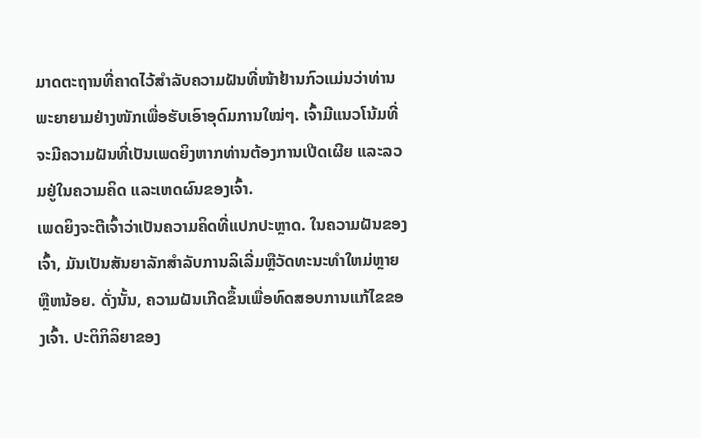ມາດຕະຖານທີ່ຄາດໄວ້ສຳລັບຄວາມຝັນທີ່ໜ້າຢ້ານກົວແມ່ນວ່າທ່ານພະຍາຍາມຢ່າງໜັກເພື່ອຮັບເອົາອຸດົມການໃໝ່ໆ. ເຈົ້າມີແນວໂນ້ມທີ່ຈະມີຄວາມຝັນທີ່ເປັນເພດຍິງຫາກທ່ານຕ້ອງການເປີດເຜີຍ ແລະລວມຢູ່ໃນຄວາມຄິດ ແລະເຫດຜົນຂອງເຈົ້າ.
ເພດຍິງຈະຕີເຈົ້າວ່າເປັນຄວາມຄິດທີ່ແປກປະຫຼາດ. ໃນຄວາມຝັນຂອງເຈົ້າ, ມັນເປັນສັນຍາລັກສໍາລັບການລິເລີ່ມຫຼືວັດທະນະທໍາໃຫມ່ຫຼາຍຫຼືຫນ້ອຍ. ດັ່ງນັ້ນ, ຄວາມຝັນເກີດຂຶ້ນເພື່ອທົດສອບການແກ້ໄຂຂອງເຈົ້າ. ປະຕິກິລິຍາຂອງ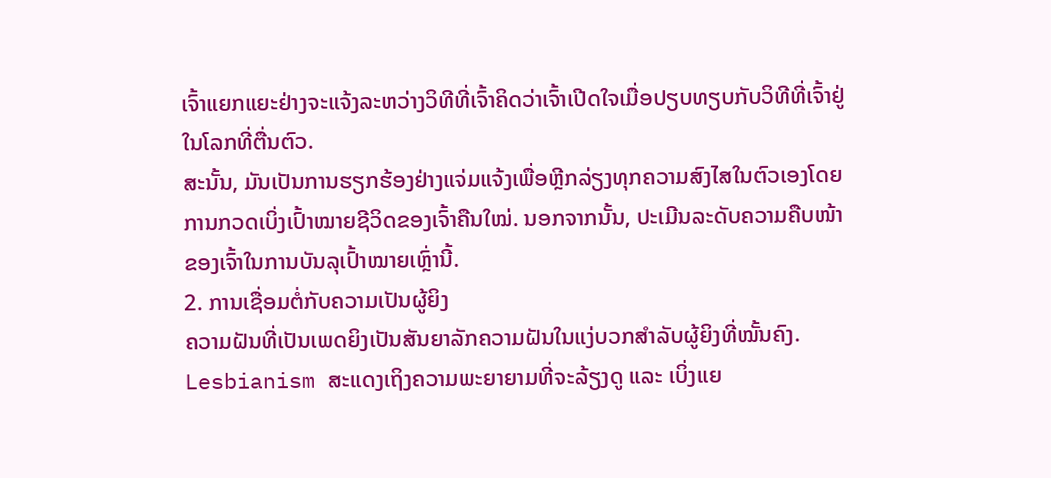ເຈົ້າແຍກແຍະຢ່າງຈະແຈ້ງລະຫວ່າງວິທີທີ່ເຈົ້າຄິດວ່າເຈົ້າເປີດໃຈເມື່ອປຽບທຽບກັບວິທີທີ່ເຈົ້າຢູ່ໃນໂລກທີ່ຕື່ນຕົວ.
ສະນັ້ນ, ມັນເປັນການຮຽກຮ້ອງຢ່າງແຈ່ມແຈ້ງເພື່ອຫຼີກລ່ຽງທຸກຄວາມສົງໄສໃນຕົວເອງໂດຍການກວດເບິ່ງເປົ້າໝາຍຊີວິດຂອງເຈົ້າຄືນໃໝ່. ນອກຈາກນັ້ນ, ປະເມີນລະດັບຄວາມຄືບໜ້າຂອງເຈົ້າໃນການບັນລຸເປົ້າໝາຍເຫຼົ່ານີ້.
2. ການເຊື່ອມຕໍ່ກັບຄວາມເປັນຜູ້ຍິງ
ຄວາມຝັນທີ່ເປັນເພດຍິງເປັນສັນຍາລັກຄວາມຝັນໃນແງ່ບວກສຳລັບຜູ້ຍິງທີ່ໝັ້ນຄົງ. Lesbianism ສະແດງເຖິງຄວາມພະຍາຍາມທີ່ຈະລ້ຽງດູ ແລະ ເບິ່ງແຍ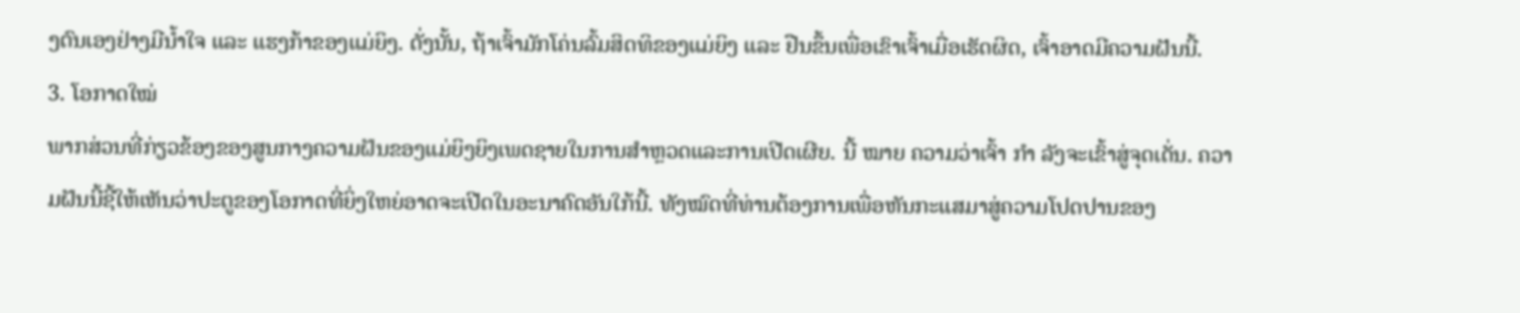ງຕົນເອງຢ່າງມີນໍ້າໃຈ ແລະ ແຮງກ້າຂອງແມ່ຍິງ. ດັ່ງນັ້ນ, ຖ້າເຈົ້າມັກໂຄ່ນລົ້ມສິດທິຂອງແມ່ຍິງ ແລະ ຢືນຂຶ້ນເພື່ອເຂົາເຈົ້າເມື່ອເຮັດຜິດ, ເຈົ້າອາດມີຄວາມຝັນນີ້.
3. ໂອກາດໃໝ່
ພາກສ່ວນທີ່ກ່ຽວຂ້ອງຂອງສູນກາງຄວາມຝັນຂອງແມ່ຍິງຍິງເພດຊາຍໃນການສໍາຫຼວດແລະການເປີດເຜີຍ. ນີ້ ໝາຍ ຄວາມວ່າເຈົ້າ ກຳ ລັງຈະເຂົ້າສູ່ຈຸດເດັ່ນ. ຄວາມຝັນນີ້ຊີ້ໃຫ້ເຫັນວ່າປະຕູຂອງໂອກາດທີ່ຍິ່ງໃຫຍ່ອາດຈະເປີດໃນອະນາຄົດອັນໃກ້ນີ້. ທັງໝົດທີ່ທ່ານຕ້ອງການເພື່ອຫັນກະແສມາສູ່ຄວາມໂປດປານຂອງ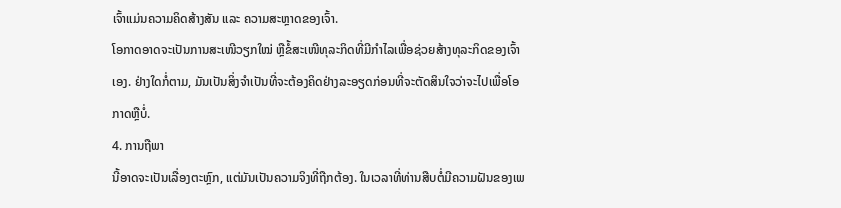ເຈົ້າແມ່ນຄວາມຄິດສ້າງສັນ ແລະ ຄວາມສະຫຼາດຂອງເຈົ້າ.
ໂອກາດອາດຈະເປັນການສະເໜີວຽກໃໝ່ ຫຼືຂໍ້ສະເໜີທຸລະກິດທີ່ມີກຳໄລເພື່ອຊ່ວຍສ້າງທຸລະກິດຂອງເຈົ້າເອງ. ຢ່າງໃດກໍ່ຕາມ, ມັນເປັນສິ່ງຈໍາເປັນທີ່ຈະຕ້ອງຄິດຢ່າງລະອຽດກ່ອນທີ່ຈະຕັດສິນໃຈວ່າຈະໄປເພື່ອໂອກາດຫຼືບໍ່.
4. ການຖືພາ
ນີ້ອາດຈະເປັນເລື່ອງຕະຫຼົກ, ແຕ່ມັນເປັນຄວາມຈິງທີ່ຖືກຕ້ອງ. ໃນເວລາທີ່ທ່ານສືບຕໍ່ມີຄວາມຝັນຂອງເພ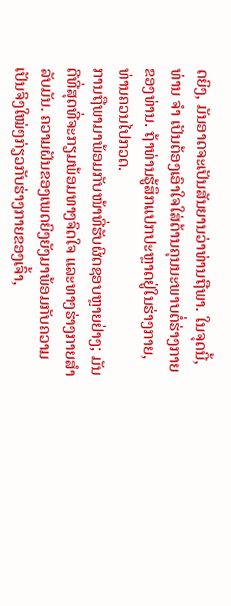ດຍິງ, ມັນອາດຈະເປັນສັນຍານວ່າທ່ານຖືພາ. ໃນຈຸດນີ້, ທ່ານ ຈຳ ເປັນຕ້ອງເອົາໃຈໃສ່ດ້ານຄຸນນະພາບຕໍ່ຮ່າງກາຍຂອງທ່ານ. ຖ້າທ່ານຮູ້ສຶກແປກປະຫຼາດຢູ່ໃນຮ່າງກາຍ, ທ່ານຄວນໄປກວດ.
ການຖືພາມາພ້ອມກັບໜ້າທີ່ຮັບຜິດຊອບຫຼາຍຢ່າງ; ມັນດີທີ່ສຸດທີ່ຈະກຽມພ້ອມທາງຈິດໃຈ ແລະທາງຮ່າງກາຍສໍາລັບມັນ. ຄວາມຝັນຂອງເພດຍິງຍັງມາພ້ອມກັບຄວາມເປັນຈິງໃໝ່ໆກ່ຽວກັບຮ່າງກາຍຂອງເຈົ້າ,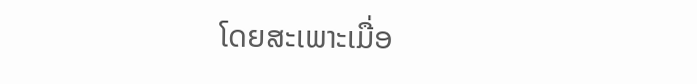ໂດຍສະເພາະເມື່ອ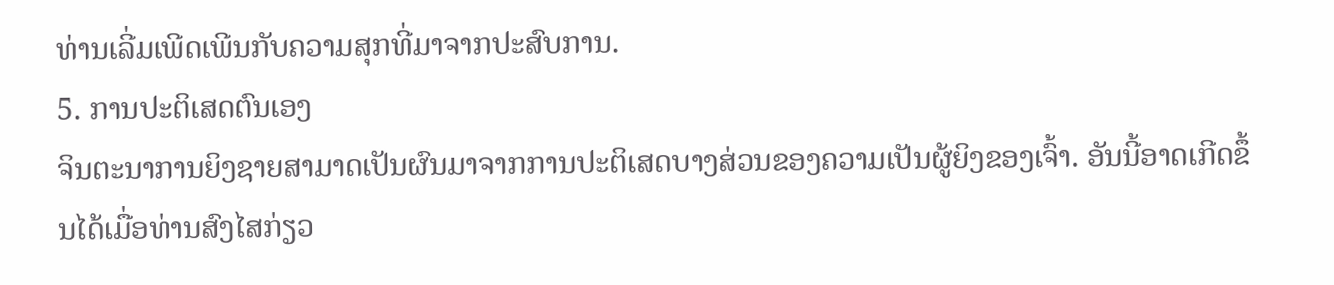ທ່ານເລີ່ມເພີດເພີນກັບຄວາມສຸກທີ່ມາຈາກປະສົບການ.
5. ການປະຕິເສດຕົນເອງ
ຈິນຕະນາການຍິງຊາຍສາມາດເປັນຜົນມາຈາກການປະຕິເສດບາງສ່ວນຂອງຄວາມເປັນຜູ້ຍິງຂອງເຈົ້າ. ອັນນີ້ອາດເກີດຂຶ້ນໄດ້ເມື່ອທ່ານສົງໄສກ່ຽວ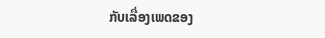ກັບເລື່ອງເພດຂອງ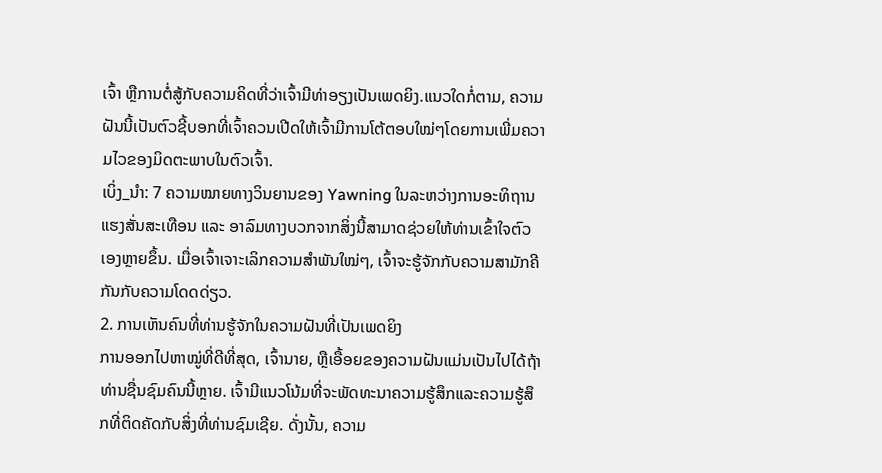ເຈົ້າ ຫຼືການຕໍ່ສູ້ກັບຄວາມຄິດທີ່ວ່າເຈົ້າມີທ່າອຽງເປັນເພດຍິງ.ແນວໃດກໍ່ຕາມ, ຄວາມຝັນນີ້ເປັນຕົວຊີ້ບອກທີ່ເຈົ້າຄວນເປີດໃຫ້ເຈົ້າມີການໂຕ້ຕອບໃໝ່ໆໂດຍການເພີ່ມຄວາມໄວຂອງມິດຕະພາບໃນຕົວເຈົ້າ.
ເບິ່ງ_ນຳ: 7 ຄວາມໝາຍທາງວິນຍານຂອງ Yawning ໃນລະຫວ່າງການອະທິຖານແຮງສັ່ນສະເທືອນ ແລະ ອາລົມທາງບວກຈາກສິ່ງນີ້ສາມາດຊ່ວຍໃຫ້ທ່ານເຂົ້າໃຈຕົວເອງຫຼາຍຂຶ້ນ. ເມື່ອເຈົ້າເຈາະເລິກຄວາມສຳພັນໃໝ່ໆ, ເຈົ້າຈະຮູ້ຈັກກັບຄວາມສາມັກຄີກັນກັບຄວາມໂດດດ່ຽວ.
2. ການເຫັນຄົນທີ່ທ່ານຮູ້ຈັກໃນຄວາມຝັນທີ່ເປັນເພດຍິງ
ການອອກໄປຫາໝູ່ທີ່ດີທີ່ສຸດ, ເຈົ້ານາຍ, ຫຼືເອື້ອຍຂອງຄວາມຝັນແມ່ນເປັນໄປໄດ້ຖ້າທ່ານຊື່ນຊົມຄົນນີ້ຫຼາຍ. ເຈົ້າມີແນວໂນ້ມທີ່ຈະພັດທະນາຄວາມຮູ້ສຶກແລະຄວາມຮູ້ສຶກທີ່ຕິດຄັດກັບສິ່ງທີ່ທ່ານຊົມເຊີຍ. ດັ່ງນັ້ນ, ຄວາມ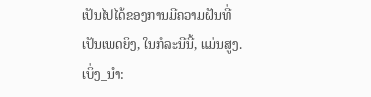ເປັນໄປໄດ້ຂອງການມີຄວາມຝັນທີ່ເປັນເພດຍິງ, ໃນກໍລະນີນີ້, ແມ່ນສູງ.
ເບິ່ງ_ນຳ: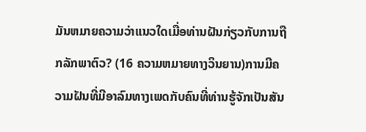ມັນຫມາຍຄວາມວ່າແນວໃດເມື່ອທ່ານຝັນກ່ຽວກັບການຖືກລັກພາຕົວ? (16 ຄວາມຫມາຍທາງວິນຍານ)ການມີຄວາມຝັນທີ່ມີອາລົມທາງເພດກັບຄົນທີ່ທ່ານຮູ້ຈັກເປັນສັນ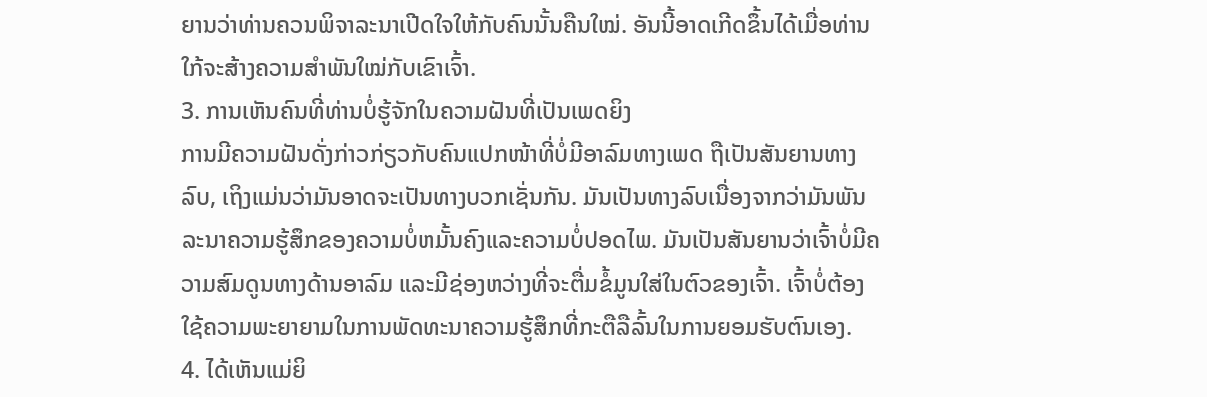ຍານວ່າທ່ານຄວນພິຈາລະນາເປີດໃຈໃຫ້ກັບຄົນນັ້ນຄືນໃໝ່. ອັນນີ້ອາດເກີດຂຶ້ນໄດ້ເມື່ອທ່ານໃກ້ຈະສ້າງຄວາມສໍາພັນໃໝ່ກັບເຂົາເຈົ້າ.
3. ການເຫັນຄົນທີ່ທ່ານບໍ່ຮູ້ຈັກໃນຄວາມຝັນທີ່ເປັນເພດຍິງ
ການມີຄວາມຝັນດັ່ງກ່າວກ່ຽວກັບຄົນແປກໜ້າທີ່ບໍ່ມີອາລົມທາງເພດ ຖືເປັນສັນຍານທາງລົບ, ເຖິງແມ່ນວ່າມັນອາດຈະເປັນທາງບວກເຊັ່ນກັນ. ມັນເປັນທາງລົບເນື່ອງຈາກວ່າມັນພັນລະນາຄວາມຮູ້ສຶກຂອງຄວາມບໍ່ຫມັ້ນຄົງແລະຄວາມບໍ່ປອດໄພ. ມັນເປັນສັນຍານວ່າເຈົ້າບໍ່ມີຄວາມສົມດູນທາງດ້ານອາລົມ ແລະມີຊ່ອງຫວ່າງທີ່ຈະຕື່ມຂໍ້ມູນໃສ່ໃນຕົວຂອງເຈົ້າ. ເຈົ້າບໍ່ຕ້ອງໃຊ້ຄວາມພະຍາຍາມໃນການພັດທະນາຄວາມຮູ້ສຶກທີ່ກະຕືລືລົ້ນໃນການຍອມຮັບຕົນເອງ.
4. ໄດ້ເຫັນແມ່ຍິ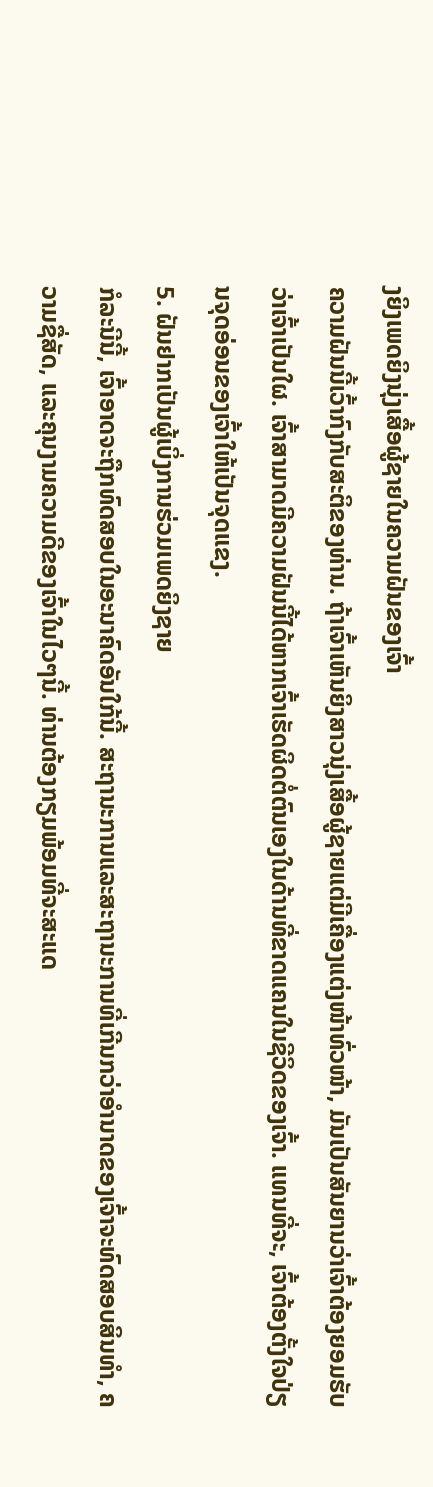ງຍິງເພດຍິງນຸ່ງເສື້ອຜູ້ຊາຍໃນຄວາມຝັນຂອງເຈົ້າ
ຄວາມຝັນນີ້ເວົ້າກົງກັບສະຕິຂອງທ່ານ. ຖ້າເຈົ້າເຫັນຍິງສາວນຸ່ງເສື້ອຜູ້ຊາຍແຕ່ມີເຄື່ອງແຕ່ງໜ້າທົ່ວໜ້າ, ມັນເປັນສັນຍານວ່າເຈົ້າຕ້ອງຍອມຮັບວ່າເຈົ້າເປັນໃຜ. ເຈົ້າສາມາດມີຄວາມຝັນນີ້ໄດ້ຫາກເຈົ້າເຮັດຜິດຕໍ່ຕົນເອງໃນດ້ານທີ່ຂາດແຄນໃນຊີວິດຂອງເຈົ້າ. ແທນທີ່ຈະ, ເຈົ້າຕ້ອງຕັ້ງໃຈປ່ຽນຈຸດອ່ອນຂອງເຈົ້າໃຫ້ເປັນຈຸດແຂງ.
5. ຝັນຢາກເປັນຜູ້ເບິ່ງການຮ່ວມເພດຍິງຊາຍ
ກໍລະນີນີ້, ເຈົ້າອາດຈະຖືກທົດສອບໃນອະນາຄົດອັນໃກ້ນີ້. ສະຖານະການແລະສະຖານະການທີ່ເກີນກວ່າອໍານາດຂອງເຈົ້າຈະທົດສອບສິນທໍາ, ຄວາມຊື່ສັດ, ແລະຄຸນງາມຄວາມດີຂອງເຈົ້າໃນໄວໆນີ້. ທ່ານຕ້ອງກຽມພ້ອມທີ່ຈະສະແດ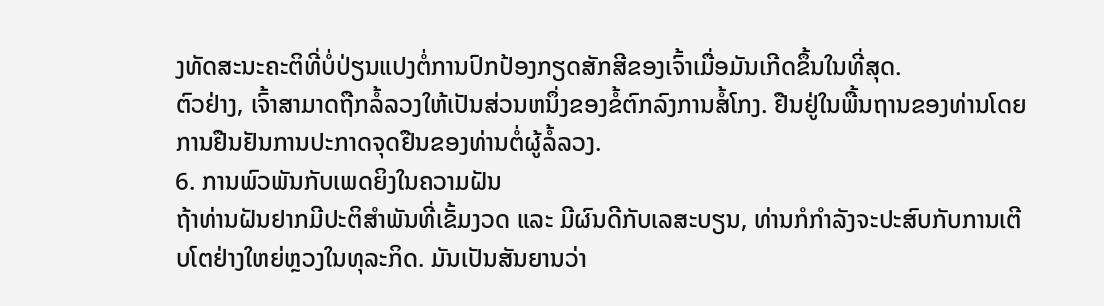ງທັດສະນະຄະຕິທີ່ບໍ່ປ່ຽນແປງຕໍ່ການປົກປ້ອງກຽດສັກສີຂອງເຈົ້າເມື່ອມັນເກີດຂຶ້ນໃນທີ່ສຸດ.
ຕົວຢ່າງ, ເຈົ້າສາມາດຖືກລໍ້ລວງໃຫ້ເປັນສ່ວນຫນຶ່ງຂອງຂໍ້ຕົກລົງການສໍ້ໂກງ. ຢືນຢູ່ໃນພື້ນຖານຂອງທ່ານໂດຍການຢືນຢັນການປະກາດຈຸດຢືນຂອງທ່ານຕໍ່ຜູ້ລໍ້ລວງ.
6. ການພົວພັນກັບເພດຍິງໃນຄວາມຝັນ
ຖ້າທ່ານຝັນຢາກມີປະຕິສຳພັນທີ່ເຂັ້ມງວດ ແລະ ມີຜົນດີກັບເລສະບຽນ, ທ່ານກໍກຳລັງຈະປະສົບກັບການເຕີບໂຕຢ່າງໃຫຍ່ຫຼວງໃນທຸລະກິດ. ມັນເປັນສັນຍານວ່າ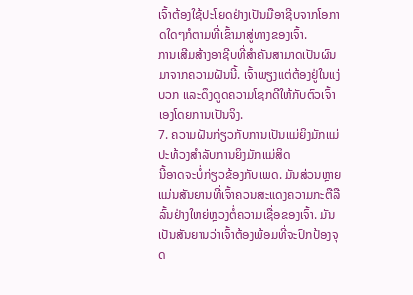ເຈົ້າຕ້ອງໃຊ້ປະໂຍດຢ່າງເປັນມືອາຊີບຈາກໂອກາດໃດໆກໍຕາມທີ່ເຂົ້າມາສູ່ທາງຂອງເຈົ້າ.
ການເສີມສ້າງອາຊີບທີ່ສຳຄັນສາມາດເປັນຜົນມາຈາກຄວາມຝັນນີ້. ເຈົ້າພຽງແຕ່ຕ້ອງຢູ່ໃນແງ່ບວກ ແລະດຶງດູດຄວາມໂຊກດີໃຫ້ກັບຕົວເຈົ້າເອງໂດຍການເປັນຈິງ.
7. ຄວາມຝັນກ່ຽວກັບການເປັນແມ່ຍິງມັກແມ່ປະທ້ວງສໍາລັບການຍິງມັກແມ່ສິດ
ນີ້ອາດຈະບໍ່ກ່ຽວຂ້ອງກັບເພດ. ມັນສ່ວນຫຼາຍແມ່ນສັນຍານທີ່ເຈົ້າຄວນສະແດງຄວາມກະຕືລືລົ້ນຢ່າງໃຫຍ່ຫຼວງຕໍ່ຄວາມເຊື່ອຂອງເຈົ້າ. ມັນເປັນສັນຍານວ່າເຈົ້າຕ້ອງພ້ອມທີ່ຈະປົກປ້ອງຈຸດ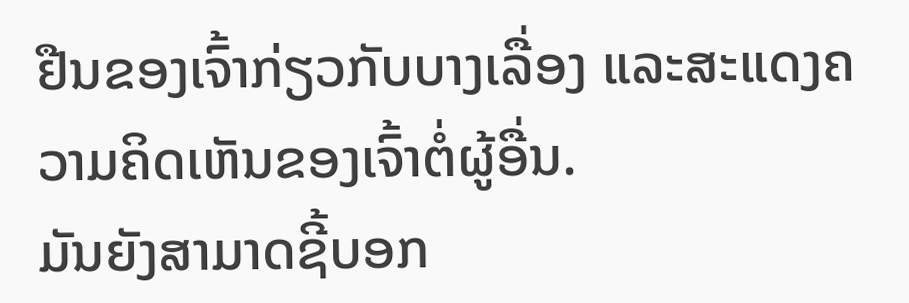ຢືນຂອງເຈົ້າກ່ຽວກັບບາງເລື່ອງ ແລະສະແດງຄວາມຄິດເຫັນຂອງເຈົ້າຕໍ່ຜູ້ອື່ນ.
ມັນຍັງສາມາດຊີ້ບອກ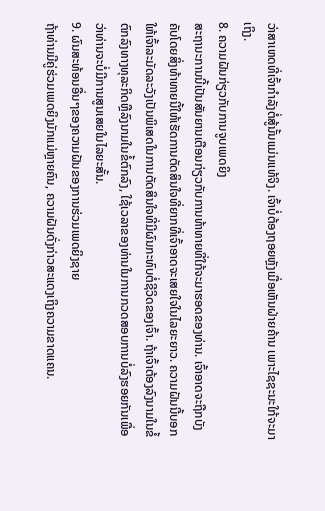ວ່າສາເຫດທີ່ເຈົ້າກໍາລັງຕໍ່ສູ້ນັ້ນແມ່ນແທ້ຈິງ. ເຈົ້າບໍ່ຕ້ອງຖອຍຫຼັງເມື່ອເຫັນຝ່າຍຄ້ານ ເພາະໄຊຊະນະໃກ້ຈະມາເຖິງ.
8. ຄວາມຝັນກ່ຽວກັບການຈູບເພດຍິງ
ສະຖານະການນີ້ເປັນສັນຍານເຕືອນກ່ຽວກັບການທ້າທາຍທີ່ໃກ້ຈະມາຮອດຂອງທ່ານ. ເຈົ້າອາດຈະຖືກບັງຄັບໂດຍສິ່ງທ້າທາຍນີ້ໃຫ້ເຮັດການຕັດສິນໃຈທີ່ຍາກທີ່ເຈົ້າອາດຈະເສຍໃຈໃນໄລຍະຍາວ. ຄວາມຝັນນີ້ບອກໃຫ້ເຈົ້າລະມັດລະວັງເປັນພິເສດໃນການຕັດສິນໃຈທີ່ມີຜົນກະທົບຕໍ່ຊີວິດຂອງເຈົ້າ. ຖ້າເຈົ້າຕ້ອງລົງນາມໃນຂໍ້ຕົກລົງທາງທຸລະກິດຫຼືລົງນາມໃນຂໍ້ຕົກລົງ, ໃຊ້ເວລາຂອງທ່ານໃນການກວດສອບການບໍ່ລົງຮອຍກັນເພື່ອວ່າທ່ານຈະບໍ່ມີການສູນເສຍໃນໄລຍະສັ້ນ.
9. ຜົນສະທ້ອນອື່ນໆຂອງຄວາມຝັນຂອງການຮ່ວມເພດຍິງຊາຍ
ຖ້າທ່ານມີຄູ່ຮ່ວມເພດຍິງມັກແມ່ຫຼາຍຄົນ, ຄວາມຝັນດັ່ງກ່າວສະແດງເຖິງຄວາມຂາດແຄນ.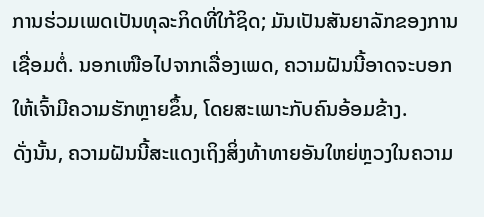ການຮ່ວມເພດເປັນທຸລະກິດທີ່ໃກ້ຊິດ; ມັນເປັນສັນຍາລັກຂອງການເຊື່ອມຕໍ່. ນອກເໜືອໄປຈາກເລື່ອງເພດ, ຄວາມຝັນນີ້ອາດຈະບອກໃຫ້ເຈົ້າມີຄວາມຮັກຫຼາຍຂຶ້ນ, ໂດຍສະເພາະກັບຄົນອ້ອມຂ້າງ.
ດັ່ງນັ້ນ, ຄວາມຝັນນີ້ສະແດງເຖິງສິ່ງທ້າທາຍອັນໃຫຍ່ຫຼວງໃນຄວາມ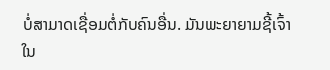ບໍ່ສາມາດເຊື່ອມຕໍ່ກັບຄົນອື່ນ. ມັນພະຍາຍາມຊີ້ເຈົ້າໃນ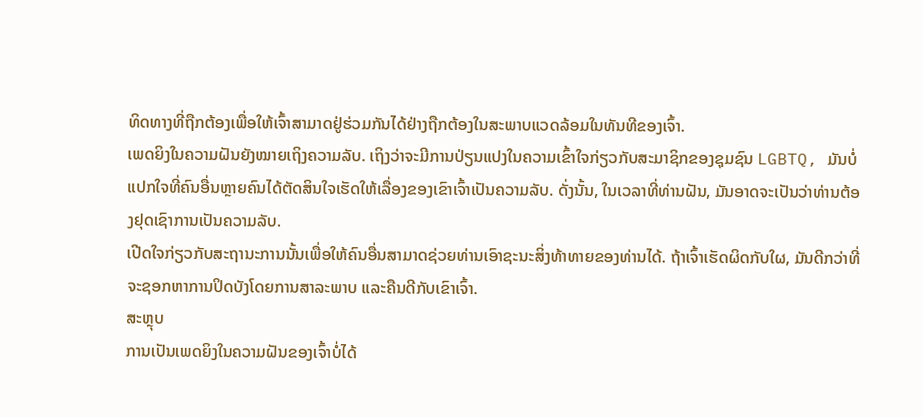ທິດທາງທີ່ຖືກຕ້ອງເພື່ອໃຫ້ເຈົ້າສາມາດຢູ່ຮ່ວມກັນໄດ້ຢ່າງຖືກຕ້ອງໃນສະພາບແວດລ້ອມໃນທັນທີຂອງເຈົ້າ.
ເພດຍິງໃນຄວາມຝັນຍັງໝາຍເຖິງຄວາມລັບ. ເຖິງວ່າຈະມີການປ່ຽນແປງໃນຄວາມເຂົ້າໃຈກ່ຽວກັບສະມາຊິກຂອງຊຸມຊົນ LGBTQ, ມັນບໍ່ແປກໃຈທີ່ຄົນອື່ນຫຼາຍຄົນໄດ້ຕັດສິນໃຈເຮັດໃຫ້ເລື່ອງຂອງເຂົາເຈົ້າເປັນຄວາມລັບ. ດັ່ງນັ້ນ, ໃນເວລາທີ່ທ່ານຝັນ, ມັນອາດຈະເປັນວ່າທ່ານຕ້ອງຢຸດເຊົາການເປັນຄວາມລັບ.
ເປີດໃຈກ່ຽວກັບສະຖານະການນັ້ນເພື່ອໃຫ້ຄົນອື່ນສາມາດຊ່ວຍທ່ານເອົາຊະນະສິ່ງທ້າທາຍຂອງທ່ານໄດ້. ຖ້າເຈົ້າເຮັດຜິດກັບໃຜ, ມັນດີກວ່າທີ່ຈະຊອກຫາການປິດບັງໂດຍການສາລະພາບ ແລະຄືນດີກັບເຂົາເຈົ້າ.
ສະຫຼຸບ
ການເປັນເພດຍິງໃນຄວາມຝັນຂອງເຈົ້າບໍ່ໄດ້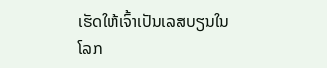ເຮັດໃຫ້ເຈົ້າເປັນເລສບຽນໃນໂລກ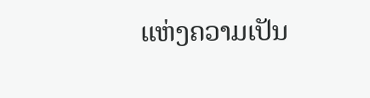ແຫ່ງຄວາມເປັນ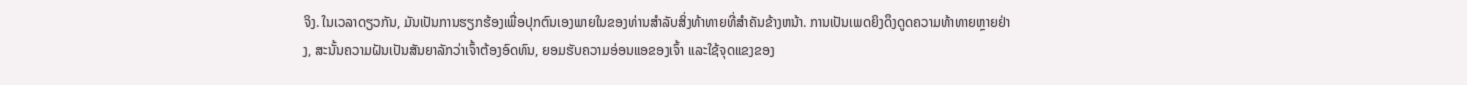ຈິງ. ໃນເວລາດຽວກັນ, ມັນເປັນການຮຽກຮ້ອງເພື່ອປຸກຕົນເອງພາຍໃນຂອງທ່ານສໍາລັບສິ່ງທ້າທາຍທີ່ສໍາຄັນຂ້າງຫນ້າ. ການເປັນເພດຍິງດຶງດູດຄວາມທ້າທາຍຫຼາຍຢ່າງ, ສະນັ້ນຄວາມຝັນເປັນສັນຍາລັກວ່າເຈົ້າຕ້ອງອົດທົນ, ຍອມຮັບຄວາມອ່ອນແອຂອງເຈົ້າ ແລະໃຊ້ຈຸດແຂງຂອງ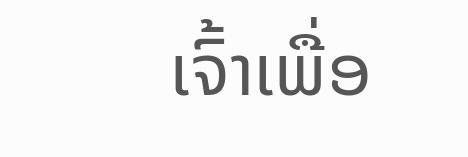ເຈົ້າເພື່ອ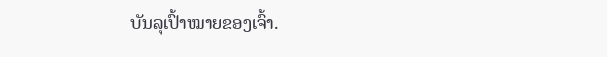ບັນລຸເປົ້າໝາຍຂອງເຈົ້າ.